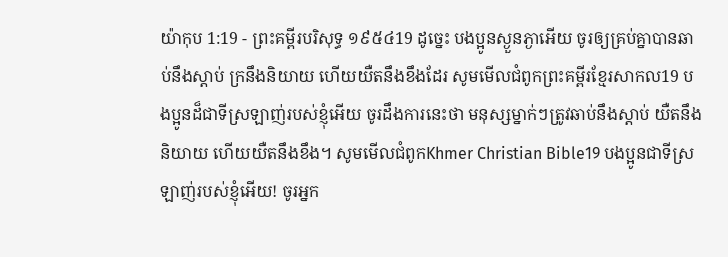យ៉ាកុប 1:19 - ព្រះគម្ពីរបរិសុទ្ធ ១៩៥៤19 ដូច្នេះ បងប្អូនស្ងួនភ្ងាអើយ ចូរឲ្យគ្រប់គ្នាបានឆាប់នឹងស្តាប់ ក្រនឹងនិយាយ ហើយយឺតនឹងខឹងដែរ សូមមើលជំពូកព្រះគម្ពីរខ្មែរសាកល19 បងប្អូនដ៏ជាទីស្រឡាញ់របស់ខ្ញុំអើយ ចូរដឹងការនេះថា មនុស្សម្នាក់ៗត្រូវឆាប់នឹងស្ដាប់ យឺតនឹងនិយាយ ហើយយឺតនឹងខឹង។ សូមមើលជំពូកKhmer Christian Bible19 បងប្អូនជាទីស្រឡាញ់របស់ខ្ញុំអើយ! ចូរអ្នក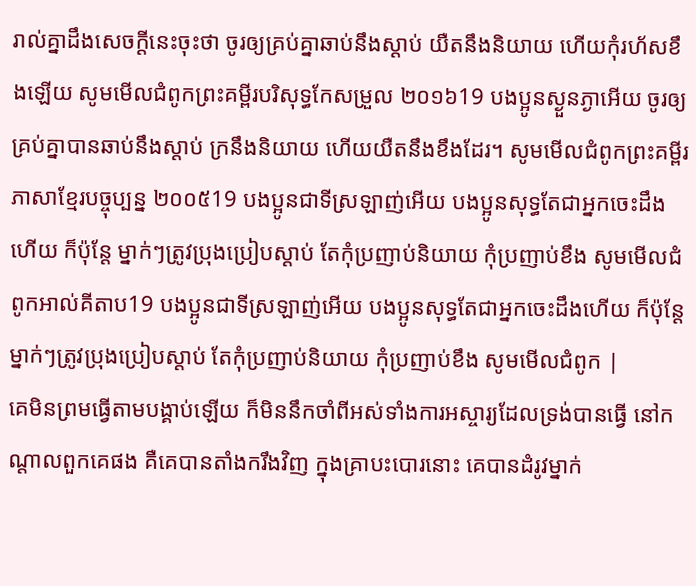រាល់គ្នាដឹងសេចក្ដីនេះចុះថា ចូរឲ្យគ្រប់គ្នាឆាប់នឹងស្ដាប់ យឺតនឹងនិយាយ ហើយកុំរហ័សខឹងឡើយ សូមមើលជំពូកព្រះគម្ពីរបរិសុទ្ធកែសម្រួល ២០១៦19 បងប្អូនស្ងួនភ្ងាអើយ ចូរឲ្យគ្រប់គ្នាបានឆាប់នឹងស្តាប់ ក្រនឹងនិយាយ ហើយយឺតនឹងខឹងដែរ។ សូមមើលជំពូកព្រះគម្ពីរភាសាខ្មែរបច្ចុប្បន្ន ២០០៥19 បងប្អូនជាទីស្រឡាញ់អើយ បងប្អូនសុទ្ធតែជាអ្នកចេះដឹងហើយ ក៏ប៉ុន្តែ ម្នាក់ៗត្រូវប្រុងប្រៀបស្ដាប់ តែកុំប្រញាប់និយាយ កុំប្រញាប់ខឹង សូមមើលជំពូកអាល់គីតាប19 បងប្អូនជាទីស្រឡាញ់អើយ បងប្អូនសុទ្ធតែជាអ្នកចេះដឹងហើយ ក៏ប៉ុន្ដែ ម្នាក់ៗត្រូវប្រុងប្រៀបស្ដាប់ តែកុំប្រញាប់និយាយ កុំប្រញាប់ខឹង សូមមើលជំពូក |
គេមិនព្រមធ្វើតាមបង្គាប់ឡើយ ក៏មិននឹកចាំពីអស់ទាំងការអស្ចារ្យដែលទ្រង់បានធ្វើ នៅកណ្តាលពួកគេផង គឺគេបានតាំងករឹងវិញ ក្នុងគ្រាបះបោរនោះ គេបានដំរូវម្នាក់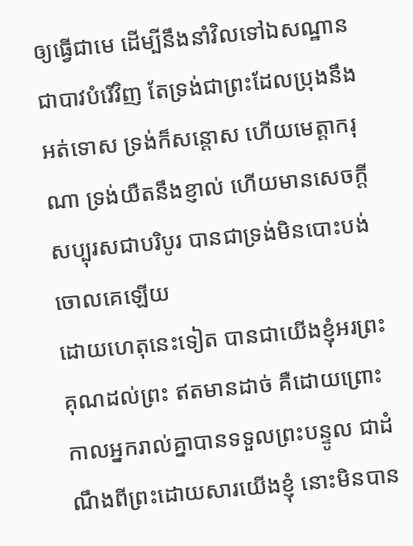ឲ្យធ្វើជាមេ ដើម្បីនឹងនាំវិលទៅឯសណ្ឋានជាបាវបំរើវិញ តែទ្រង់ជាព្រះដែលប្រុងនឹងអត់ទោស ទ្រង់ក៏សន្តោស ហើយមេត្តាករុណា ទ្រង់យឺតនឹងខ្ញាល់ ហើយមានសេចក្ដីសប្បុរសជាបរិបូរ បានជាទ្រង់មិនបោះបង់ចោលគេឡើយ
ដោយហេតុនេះទៀត បានជាយើងខ្ញុំអរព្រះគុណដល់ព្រះ ឥតមានដាច់ គឺដោយព្រោះកាលអ្នករាល់គ្នាបានទទួលព្រះបន្ទូល ជាដំណឹងពីព្រះដោយសារយើងខ្ញុំ នោះមិនបាន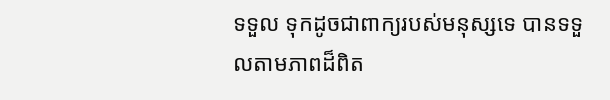ទទួល ទុកដូចជាពាក្យរបស់មនុស្សទេ បានទទួលតាមភាពដ៏ពិត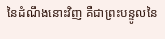នៃដំណឹងនោះវិញ គឺជាព្រះបន្ទូលនៃ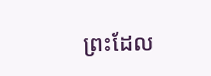ព្រះដែល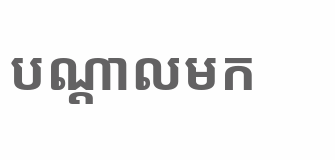បណ្តាលមក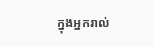ក្នុងអ្នករាល់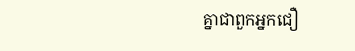គ្នាជាពួកអ្នកជឿ